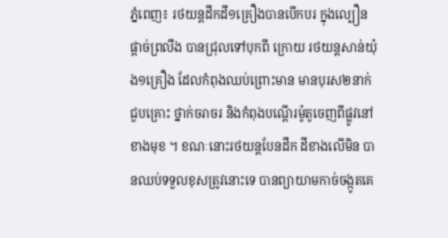ភ្នំពេញ៖ រថយន្តដឹកដី១គ្រឿងបានបើកបរ ក្នុងល្បឿនផ្ដាច់ព្រលឹង បានជ្រុលទៅបុកពី ក្រោយ រថយន្តសាន់យ៉ុង១គ្រឿង ដែលកំពុងឈប់ព្រោះមាន មានបុរស២នាក់ជួបគ្រោះ ថ្នាក់ចរាចរ និងកំពុងបណ្ដើរម៉ូតូចេញពីផ្លូវនៅខាងមុខ ។ ខណៈនោះរថយន្តបែនដឹក ដីខាងលើមិន បានឈប់ទទួលខុសត្រូវនោះទេ បានព្យាយាមកាច់ចង្កូតគេ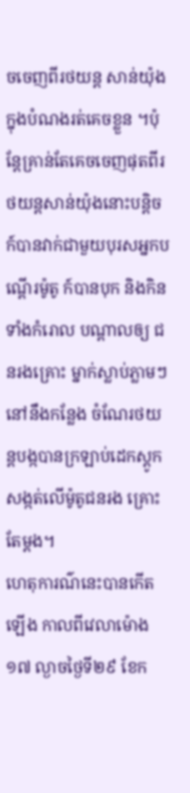ចចេញពីរថយន្ត សាន់យ៉ុង ក្នុងបំណងរត់គេចខ្លួន ។ប៉ុន្តែគ្រាន់តែគេចចេញផុតពីរថយន្តសាន់យ៉ុងនោះបន្តិច ក៍បានវាក់ជាមួយបុរសអ្នកបណ្ដើរម៉ូតូ ក៍បានបុក និងកិនទាំងកំរោល បណ្ដាលឲ្យ ជនរងគ្រោះ ម្នាក់ស្លាប់ភ្លាមៗ នៅនឹងកន្លែង ចំណែរថយន្តបង្កបានក្រឡាប់ដេកស្ដូកសង្កត់លើម៉ូតូជនរង គ្រោះតែម្ដង។
ហេតុការណ៌នេះបានកើតឡើង កាលពីវេលាម៉ោង ១៧ ល្ងាចថ្ងៃទី២៩ ខែក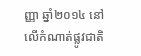ញ្ញា ឆ្នាំ២០១៤ នៅលើកំណាត់ផ្លូវជាតិ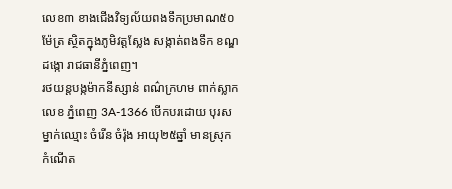លេខ៣ ខាងជើងវិទ្យល័យពងទឹកប្រមាណ៥០ម៉ែត្រ ស្ថិតក្នុងភូមិវត្តស្លែង សង្កាត់ពងទឹក ខណ្ឌដង្កោ រាជធានីភ្នំពេញ។
រថយន្តបង្កម៉ាកនីស្សាន់ ពណ៌ក្រហម ពាក់ស្លាកលេខ ភ្នំពេញ 3A-1366 បើកបរដោយ បុរសម្នាក់ឈ្មោះ ចំរើន ចំរ៉ុង អាយុ២៥ឆ្នាំ មានស្រុកកំណើត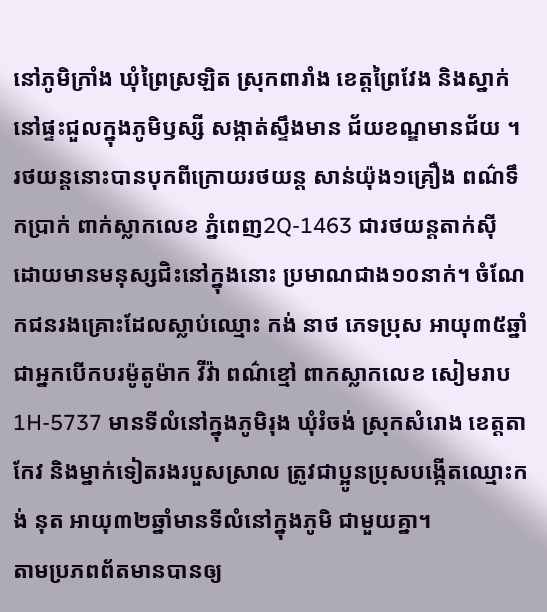នៅភូមិក្រាំង ឃុំព្រៃស្រឡិត ស្រុកពារាំង ខេត្តព្រៃវែង និងស្នាក់នៅផ្ទះជួលក្នុងភូមិឫស្សី សង្កាត់ស្ទឹងមាន ជ័យខណ្ឌមានជ័យ ។ រថយន្តនោះបានបុកពីក្រោយរថយន្ត សាន់យ៉ុង១គ្រឿង ពណ៌ទឹកប្រាក់ ពាក់ស្លាកលេខ ភ្នំពេញ2Q-1463 ជារថយន្តតាក់ស៊ី ដោយមានមនុស្សជិះនៅក្នុងនោះ ប្រមាណជាង១០នាក់។ ចំណែកជនរងគ្រោះដែលស្លាប់ឈ្មោះ កង់ នាថ ភេទប្រុស អាយុ៣៥ឆ្នាំ ជាអ្នកបើកបរម៉ូតូម៉ាក វីវ៉ា ពណ៌ខ្មៅ ពាកស្លាកលេខ សៀមរាប 1H-5737 មានទីលំនៅក្នុងភូមិរុង ឃុំរំចង់ ស្រុកសំរោង ខេត្តតាកែវ និងម្នាក់ទៀតរងរបួសស្រាល ត្រូវជាប្អូនប្រុសបង្កើតឈ្មោះកង់ នុត អាយុ៣២ឆ្នាំមានទីលំនៅក្នុងភូមិ ជាមួយគ្នា។
តាមប្រភពព័តមានបានឲ្យ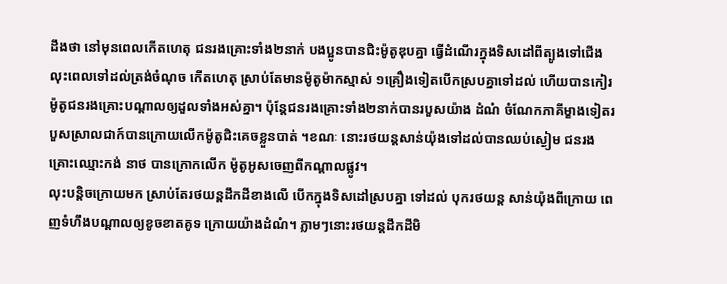ដឹងថា នៅមុនពេលកើតហេតុ ជនរងគ្រោះទាំង២នាក់ បងប្អូនបានជិះម៉ូតូឌុបគ្នា ធ្វើដំណើរក្នុងទិសដៅពីត្បូងទៅជើង លុះពេលទៅដល់ត្រង់ចំណុច កើតហេតុ ស្រាប់តែមានម៉ូតូម៉ាកស្មាស់ ១គ្រឿងទៀតបើកស្របគ្នាទៅដល់ ហើយបានកៀរ ម៉ូតូជនរងគ្រោះបណ្ដាលឲ្យដួលទាំងអស់គ្នា។ ប៉ុន្តែជនរងគ្រោះទាំង២នាក់បានរបួសយ៉ាង ដំណំ ចំណែកភាគីម្ខាងទៀតរបួសស្រាលជាក៍បានក្រោយលើកម៉ូតូជិះគេចខ្លួនបាត់ ។ខណៈ នោះរថយន្តសាន់យ៉ុងទៅដល់បានឈប់ស្ងៀម ជនរងគ្រោះឈ្មោះកង់ នាថ បានក្រោកលើក ម៉ូតូអូសចេញពីកណ្ដាលផ្លូវ។
លុះបន្តិចក្រោយមក ស្រាប់តែរថយន្តដឹកដីខាងលើ បើកក្នុងទិសដៅស្របគ្នា ទៅដល់ បុករថយន្ត សាន់យ៉ុងពីក្រោយ ពេញទំហឹងបណ្ដាលឲ្យខូចខាតគូទ ក្រោយយ៉ាងដំណំ។ ភ្លាមៗនោះរថយន្តដឹកដីមិ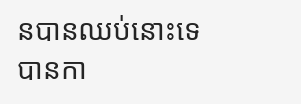នបានឈប់នោះទេ បានកា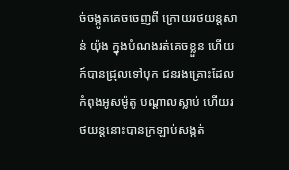ច់ចង្កូតគេចចេញពី ក្រោយរថយន្តសាន់ យ៉ុង ក្នុងបំណងរត់គេចខ្លួន ហើយក៍បានជ្រុលទៅបុក ជនរងគ្រោះដែល កំពុងអូសម៉ូតូ បណ្ដាលស្លាប់ ហើយរថយន្តនោះបានក្រឡាប់សង្កត់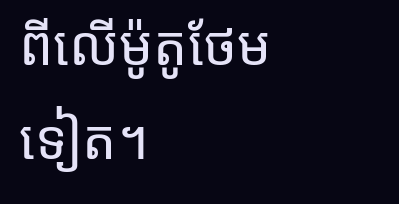ពីលើម៉ូតូថែមទៀត។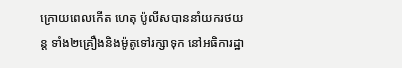ក្រោយពេលកើត ហេតុ ប៉ូលីសបាននាំយករថយន្ត ទាំង២គ្រឿងនិងម៉ូតូទៅរក្សាទុក នៅអធិការដ្ឋា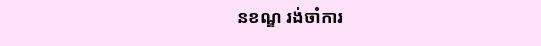នខណ្ឌ រង់ចាំការ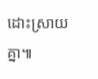ដោះស្រាយគ្នា៕